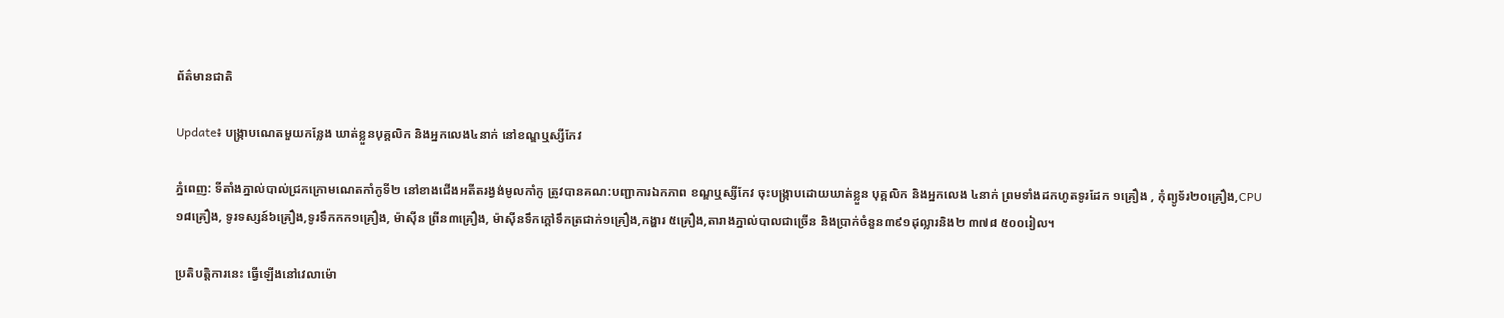ព័ត៌មានជាតិ

Update៖ បង្ក្រាបណេតមួយកន្លែង ឃាត់ខ្លួនបុគ្គលិក និងអ្នកលេង៤នាក់ នៅខណ្ឌឬស្សីកែវ

ភ្នំពេញ: ទីតាំងភ្នាល់បាល់ជ្រកក្រោមណេតកាំកូទី២ នៅខាងជើងអតីតរង្វង់មូលកាំកូ ត្រូវបានគណ:បញ្ជាការឯកភាព ខណ្ឌឬស្សីកែវ ចុះបង្ក្រាបដោយឃាត់ខ្លួន បុគ្គលិក និងអ្នកលេង ៤នាក់ ព្រមទាំងដកហូតទូរដែក ១គ្រឿង , កុំព្យូទ័រ២០គ្រឿង,CPU១៨គ្រឿង, ទូរទស្សន៍៦គ្រឿង,ទូរទឹកកក១គ្រឿង, ម៉ាស៊ីន ព្រីន៣គ្រឿង, ម៉ាស៊ីនទឹកក្តៅទឹកត្រជាក់១គ្រឿង,កង្ហារ ៥គ្រឿង,តារាងភ្នាល់បាលជាច្រើន និងប្រាក់ចំនួន៣៩១ដុល្លារនិង២ ៣៧៨ ៥០០រៀល។

ប្រតិបត្តិការនេះ ធ្វើឡើងនៅវេលាម៉ោ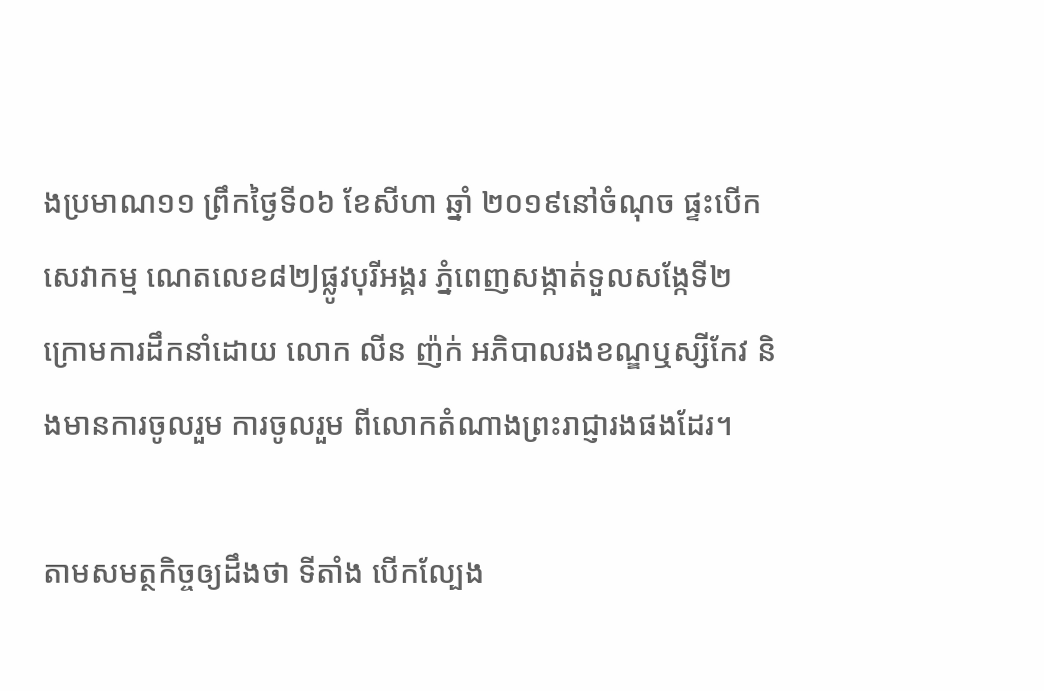ងប្រមាណ១១ ព្រឹកថ្ងៃទី០៦ ខែសីហា ឆ្នាំ ២០១៩នៅចំណុច ផ្ទះបើកសេវាកម្ម ណេតលេខ៨២Jផ្លូវបុរីអង្គរ ភ្នំពេញសង្កាត់ទួលសង្កែទី២ ក្រោមការដឹកនាំដោយ លោក លីន ញ៉ក់ អភិបាលរងខណ្ឌឬស្សីកែវ និងមានការចូលរួម ការចូលរួម ពីលោកតំណាងព្រះរាជ្ញារងផងដែរ។

តាមសមត្ថកិច្ចឲ្យដឹងថា ទីតាំង បើកល្បែង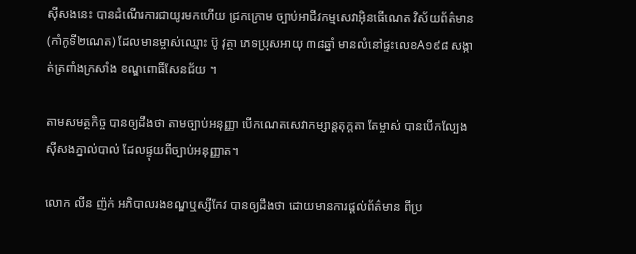ស៊ីសងនេះ បានដំណើរការជាយូរមកហើយ ជ្រកក្រោម ច្បាប់អាជីវកម្មសេវាអ៊ិនធើណេត វិស័យព័ត៌មាន (កាំកូទី២ណេត) ដែលមានម្ចាស់ឈ្មោះ ប៊ូ វុត្ថា ភេទប្រុសអាយុ ៣៨ឆ្នាំ មានលំនៅផ្ទះលេខA១៩៨ សង្កាត់ត្រពាំងក្រសាំង ខណ្ឌពោធិ៍សែនជ័យ ។

តាមសមត្ថកិច្ច បានឲ្យដឹងថា តាមច្បាប់អនុញ្ញា បើកណេតសេវាកម្សាន្តតុក្តតា តែម្ចាស់ បានបើកល្បែងស៊ីសងភ្នាល់បាល់ ដែលផ្ទុយពីច្បាប់អនុញ្ញាត។

លោក លីន ញ៉ក់ អភិបាលរងខណ្ឌឬស្សីកែវ បានឲ្យដឹងថា ដោយមានការផ្តល់ព័ត៌មាន ពីប្រ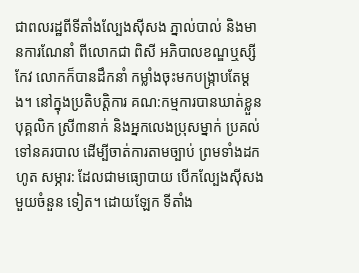ជាពលរដ្ឋពីទីតាំងល្បែងស៊ីសង ភ្នាល់បាល់ និងមានការណែនាំ ពីលោកជា ពិសី អភិបាលខណ្ឌឬស្សីកែវ លោកក៏បានដឹកនាំ កម្លាំងចុះមកបង្រ្កាបតែម្តង។ នៅក្នុងប្រតិបត្តិការ គណ:កម្មការបានឃាត់ខ្លួន បុគ្គលិក ស្រី៣នាក់ និងអ្នកលេងប្រុសម្នាក់ ប្រគល់ទៅនគរបាល ដើម្បីចាត់ការតាមច្បាប់ ព្រមទាំងដកហូត សម្ភារ: ដែលជាមធ្យោបាយ បើកល្បែងស៊ីសង មួយចំនួន ទៀត។ ដោយឡែក ទីតាំង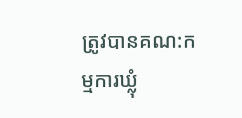ត្រូវបានគណ:កម្មការឃ្លុំ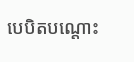បេបិតបណ្តោះ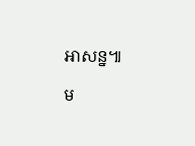អាសន្ន៕

ម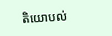តិយោបល់